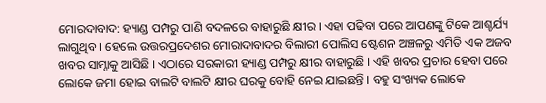ମୋରଦାବାଦ: ହ୍ୟାଣ୍ଡ ପମ୍ପରୁ ପାଣି ବଦଳରେ ବାହାରୁଛି କ୍ଷୀର । ଏହା ପଢିବା ପରେ ଆପଣଙ୍କୁ ଟିକେ ଆଶ୍ଚର୍ଯ୍ୟ ଲାଗୁଥିବ । ହେଲେ ଉତ୍ତରପ୍ରଦେଶର ମୋରାଦାବାଦର ବିଲାରୀ ପୋଲିସ ଷ୍ଟେଶନ ଅଞ୍ଚଳରୁ ଏମିତି ଏକ ଅଜବ ଖବର ସାମ୍ନାକୁ ଆସିଛି । ଏଠାରେ ସରକାରୀ ହ୍ୟାଣ୍ଡ ପମ୍ପରୁ କ୍ଷୀର ବାହାରୁଛି । ଏହି ଖବର ପ୍ରଚାର ହେବା ପରେ ଲୋକେ ଜମା ହୋଇ ବାଲଟି ବାଲଟି କ୍ଷୀର ଘରକୁ ବୋହି ନେଇ ଯାଇଛନ୍ତି । ବହୁ ସଂଖ୍ୟକ ଲୋକେ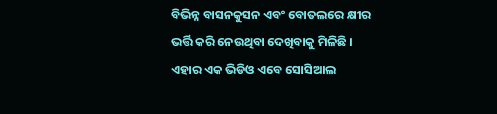ବିଭିନ୍ନ ବାସନକୁସନ ଏବଂ ବୋତଲରେ କ୍ଷୀର ଭର୍ତ୍ତି କରି ନେଉଥିବା ଦେଖିବାକୁ ମିଳିଛି । ଏହାର ଏକ ଭିଡିଓ ଏବେ ସୋସିଆଲ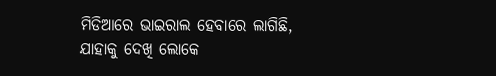ମିଡିଆରେ ଭାଇରାଲ ହେବାରେ ଲାଗିଛି, ଯାହାକୁ ଦେଖି ଲୋକେ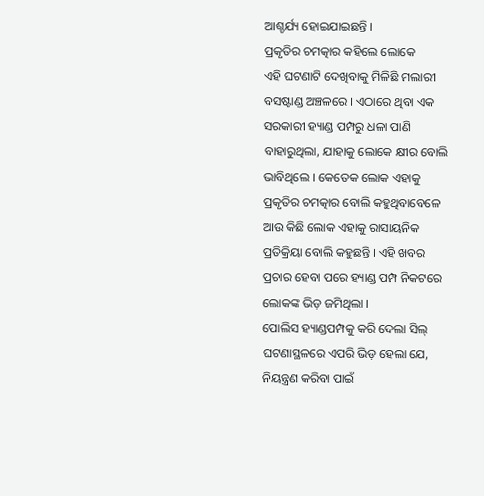ଆଶ୍ଚର୍ଯ୍ୟ ହୋଇଯାଇଛନ୍ତି ।
ପ୍ରକୃତିର ଚମତ୍କାର କହିଲେ ଲୋକେ
ଏହି ଘଟଣାଟି ଦେଖିବାକୁ ମିଳିଛି ମଲାରୀ ବସଷ୍ଟାଣ୍ଡ ଅଞ୍ଚଳରେ । ଏଠାରେ ଥିବା ଏକ ସରକାରୀ ହ୍ୟାଣ୍ଡ ପମ୍ପରୁ ଧଳା ପାଣି ବାହାରୁଥିଲା, ଯାହାକୁ ଲୋକେ କ୍ଷୀର ବୋଲି ଭାବିଥିଲେ । କେତେକ ଲୋକ ଏହାକୁ ପ୍ରକୃତିର ଚମତ୍କାର ବୋଲି କହୁଥିବାବେଳେ ଆଉ କିଛି ଲୋକ ଏହାକୁ ରାସାୟନିକ ପ୍ରତିକ୍ରିୟା ବୋଲି କହୁଛନ୍ତି । ଏହି ଖବର ପ୍ରଚାର ହେବା ପରେ ହ୍ୟାଣ୍ଡ ପମ୍ପ ନିକଟରେ ଲୋକଙ୍କ ଭିଡ଼ ଜମିଥିଲା ।
ପୋଲିସ ହ୍ୟାଣ୍ଡପମ୍ପକୁ କରି ଦେଲା ସିଲ୍
ଘଟଣାସ୍ଥଳରେ ଏପରି ଭିଡ଼ ହେଲା ଯେ, ନିୟନ୍ତ୍ରଣ କରିବା ପାଇଁ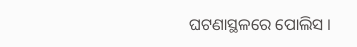ଘଟଣାସ୍ଥଳରେ ପୋଲିସ ।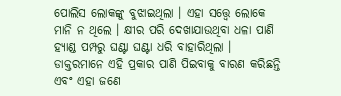ପୋଲିସ ଲୋକଙ୍କୁ ବୁଝାଇଥିଲା । ଏହା ସତ୍ତ୍ୱେ ଲୋକେ ମାନି ନ ଥିଲେ । କ୍ଷୀର ପରି ଦେଖାଯାଉଥିବା ଧଳା ପାଣି ହ୍ୟାଣ୍ଡ ପମ୍ପରୁ ଘଣ୍ଟା ଘଣ୍ଟା ଧରି ବାହାରିଥିଲା । ଡାକ୍ତରମାନେ ଏହି ପ୍ରକାର ପାଣି ପିଇବାକୁ ବାରଣ କରିଛନ୍ତି ଏବଂ ଏହା ଜଣେ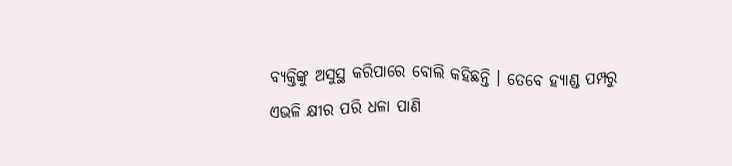ବ୍ୟକ୍ତିଙ୍କୁ ଅସୁସ୍ଥ କରିପାରେ ବୋଲି କହିଛନ୍ତି । ତେବେ ହ୍ୟାଣ୍ଡ ପମ୍ପରୁ ଏଭଳି କ୍ଷୀର ପରି ଧଳା ପାଣି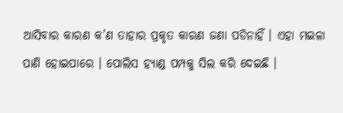ଆସିବାର କାରଣ କ’ଣ ତାହାର ପ୍ରକୃତ କାରଣ ଜଣା ପଡିନାହିଁ । ଏହା ମଇଳା ପାଣି ହୋଇପାରେ । ପୋଲିସ ହ୍ୟାଣ୍ଡ ପମ୍ପକୁ ସିଲ କରି ଦେଇଛି ।